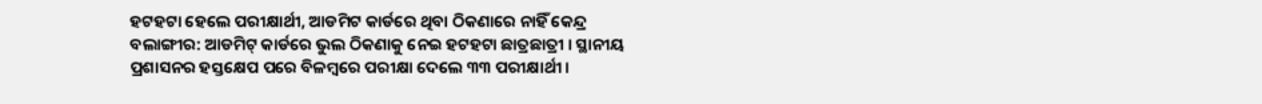ହଟହଟା ହେଲେ ପରୀକ୍ଷାର୍ଥୀ, ଆଡମିଟ କାର୍ଡରେ ଥିବା ଠିକଣାରେ ନାହିଁ କେନ୍ଦ୍ର
ବଲାଙ୍ଗୀର: ଆଡମିଟ୍ କାର୍ଡରେ ଭୁଲ ଠିକଣାକୁ ନେଇ ହଟହଟା ଛାତ୍ରଛାତ୍ରୀ । ସ୍ଥାନୀୟ ପ୍ରଶାସନର ହସ୍ତକ୍ଷେପ ପରେ ବିଳମ୍ବରେ ପରୀକ୍ଷା ଦେଲେ ୩୩ ପରୀକ୍ଷାର୍ଥୀ ।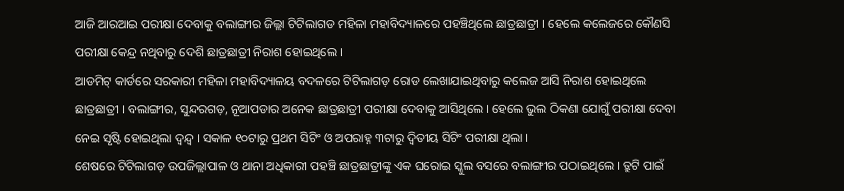ଆଜି ଆରଆଇ ପରୀକ୍ଷା ଦେବାକୁ ବଲାଙ୍ଗୀର ଜିଲ୍ଲା ଟିଟିଲାଗଡ ମହିଳା ମହାବିଦ୍ୟାଳରେ ପହଞ୍ଚିଥିଲେ ଛାତ୍ରଛାତ୍ରୀ । ହେଲେ କଲେଜରେ କୌଣସି ପରୀକ୍ଷା କେନ୍ଦ୍ର ନଥିବାରୁ ଦେଶି ଛାତ୍ରଛାତ୍ରୀ ନିରାଶ ହୋଇଥିଲେ ।
ଆଡମିଟ୍ କାର୍ଡରେ ସରକାରୀ ମହିଳା ମହାବିଦ୍ୟାଳୟ ବଦଳରେ ଟିଟିଲାଗଡ଼ ରୋଡ ଲେଖାଯାଇଥିବାରୁ କଲେଜ ଆସି ନିରାଶ ହୋଇଥିଲେ ଛାତ୍ରଛାତ୍ରୀ । ବଲାଙ୍ଗୀର, ସୁନ୍ଦରଗଡ଼, ନୂଆପଡାର ଅନେକ ଛାତ୍ରଛାତ୍ରୀ ପରୀକ୍ଷା ଦେବାକୁ ଆସିଥିଲେ । ହେଲେ ଭୁଲ ଠିକଣା ଯୋଗୁଁ ପରୀକ୍ଷା ଦେବା ନେଇ ସୃଷ୍ଟି ହୋଇଥିଲା ଦ୍ବନ୍ଦ୍ବ । ସକାଳ ୧୦ଟାରୁ ପ୍ରଥମ ସିଟିଂ ଓ ଅପରାହ୍ନ ୩ଟାରୁ ଦ୍ବିତୀୟ ସିଟିଂ ପରୀକ୍ଷା ଥିଲା ।
ଶେଷରେ ଟିଟିଲାଗଡ଼ ଉପଜିଲ୍ଲାପାଳ ଓ ଥାନା ଅଧିକାରୀ ପହଞ୍ଚି ଛାତ୍ରଛାତ୍ରୀଙ୍କୁ ଏକ ଘରୋଇ ସ୍କୁଲ ବସରେ ବଲାଙ୍ଗୀର ପଠାଇଥିଲେ । ତ୍ରୁଟି ପାଇଁ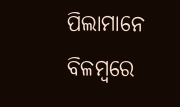ପିଲାମାନେ ବିଳମ୍ବରେ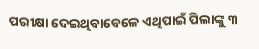ପରୀକ୍ଷା ଦେଇଥିବାବେଳେ ଏଥିପାଇଁ ପିଲାଙ୍କୁ ୩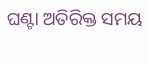ଘଣ୍ଟା ଅତିରିକ୍ତ ସମୟ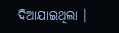ଦିଆଯାଇଥିଲା ।